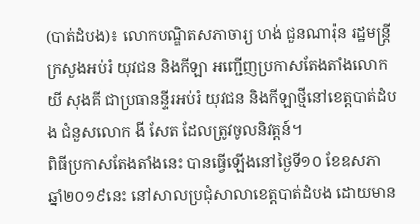(បាត់ដំបង)៖ លោកបណ្ឌិតសភាចារ្យ ហង់ ជួនណារ៉ុន រដ្ឋមន្រ្តីក្រសួងអប់រំ យុវជន និងកីឡា អញ្ជើញប្រកាសតែងតាំងលោក យី សុងគី ជាប្រធានន្ទីរអប់រំ យុវជន និងកីឡាថ្មីនៅខេត្តបាត់ដំបង ជំនួសលោក ងី សែត ដែលត្រូវចូលនិវត្តន៍។
ពិធីប្រកាសតែងតាំងនេះ បានធ្វើឡើងនៅថ្ងៃទី១០ ខែឧសភា ឆ្នាំ២០១៩នេះ នៅសាលប្រជុំសាលាខេត្តបាត់ដំបង ដោយមាន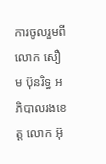ការចូលរួមពីលោក សឿម ប៊ុនរិទ្ធ អភិបាលរងខេត្ត លោក អ៊ុ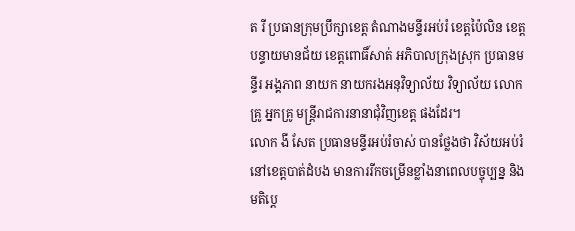ត រី ប្រធានក្រុមប្រឹក្សាខេត្ត តំណាងមន្ទីរអប់រំ ខេត្តប៉ៃលិន ខេត្តបន្ទាយមានជ័យ ខេត្តពោធិ៍សាត់ អភិបាលក្រុងស្រុក ប្រធានមន្ទីរ អង្គភាព នាយក នាយករងអនុវិទ្យាល័យ វិទ្យាល័យ លោកគ្រូ អ្នកគ្រូ មន្រ្តីរាជការនានាជុំវិញខេត្ត ផងដែរ។
លោក ងី សែត ប្រធានមន្ទីរអប់រំចាស់ បានថ្លែងថា វិស័យអប់រំនៅខេត្តបាត់ដំបង មានការរីកចម្រើនខ្លាំងនាពេលបច្ចុប្បន្ន និងមតិប្តេ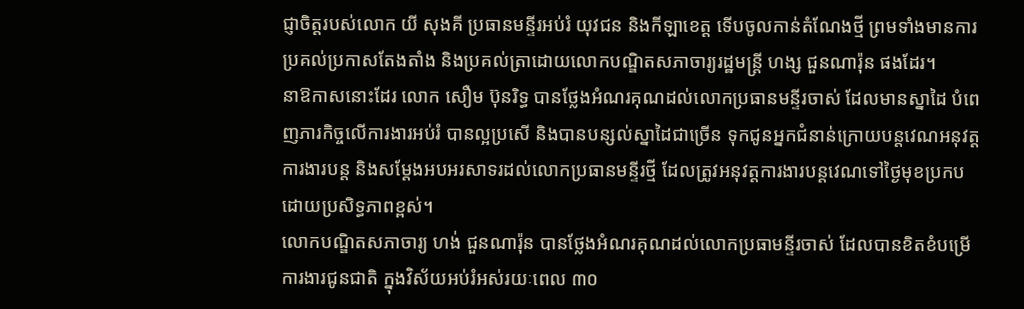ជ្ញាចិត្តរបស់លោក យី សុងគី ប្រធានមន្ទីរអប់រំ យុវជន និងកីឡាខេត្ត ទើបចូលកាន់តំណែងថ្មី ព្រមទាំងមានការប្រគល់ប្រកាសតែងតាំង និងប្រគល់ត្រាដោយលោកបណ្ឌិតសភាចារ្យរដ្ឋមន្រ្តី ហង្ស ជួនណារ៉ុន ផងដែរ។
នាឱកាសនោះដែរ លោក សឿម ប៊ុនរិទ្ធ បានថ្លែងអំណរគុណដល់លោកប្រធានមន្ទីរចាស់ ដែលមានស្នាដៃ បំពេញភារកិច្ចលើការងារអប់រំ បានល្អប្រសើ និងបានបន្សល់ស្នាដៃជាច្រើន ទុកជូនអ្នកជំនាន់ក្រោយបន្តវេណអនុវត្តការងារបន្ត និងសម្តែងអបអរសាទរដល់លោកប្រធានមន្ទីរថ្មី ដែលត្រូវអនុវត្តការងារបន្តវេណទៅថ្ងៃមុខប្រកបដោយប្រសិទ្ធភាពខ្ពស់។
លោកបណ្ឌិតសភាចារ្យ ហង់ ជួនណារ៉ុន បានថ្លែងអំណរគុណដល់លោកប្រធាមន្ទីរចាស់ ដែលបានខិតខំបម្រើការងារជូនជាតិ ក្នុងវិស័យអប់រំអស់រយៈពេល ៣០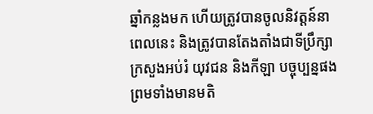ឆ្នាំកន្លងមក ហើយត្រូវបានចូលនិវត្តន៍នាពេលនេះ និងត្រូវបានតែងតាំងជាទីប្រឹក្សាក្រសួងអប់រំ យុវជន និងកីឡា បច្ចុប្បន្នផង ព្រមទាំងមានមតិ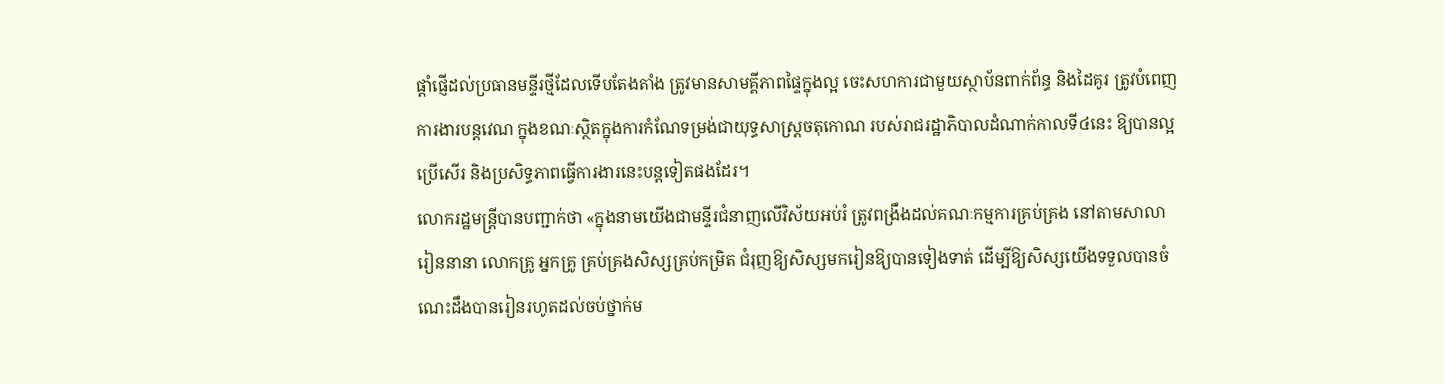ផ្តាំផ្ញើដល់ប្រធានមន្ទីរថ្មីដែលទើបតែងតាំង ត្រូវមានសាមគ្គីភាពផ្ទៃក្នុងល្អ ចេះសហការជាមួយស្ថាប័នពាក់ព័ន្ធ និងដៃគូរ ត្រូវបំពេញការងារបន្តវេណ ក្នុងខណៈស្ថិតក្នុងការកំណែទម្រង់ជាយុទ្ធសាស្រ្តចតុកោណ របស់រាជរដ្ឋាភិបាលដំណាក់កាលទី៤នេះ ឱ្យបានល្អប្រើសើរ និងប្រសិទ្ធភាពធ្វើការងារនេះបន្តទៀតផងដែរ។
លោករដ្ឋមន្រ្តីបានបញ្ជាក់ថា «ក្នុងនាមយើងជាមន្ទីរជំនាញលើវិស័យអប់រំ ត្រូវពង្រឹងដល់គណៈកម្មការគ្រប់គ្រង នៅតាមសាលារៀននានា លោកគ្រូ អ្នកគ្រូ គ្រប់គ្រងសិស្សគ្រប់កម្រិត ជំរុញឱ្យសិស្សមករៀនឱ្យបានទៀងទាត់ ដើម្បីឱ្យសិស្សយើងទទួលបានចំណេះដឹងបានរៀនរហូតដល់ចប់ថ្នាក់ម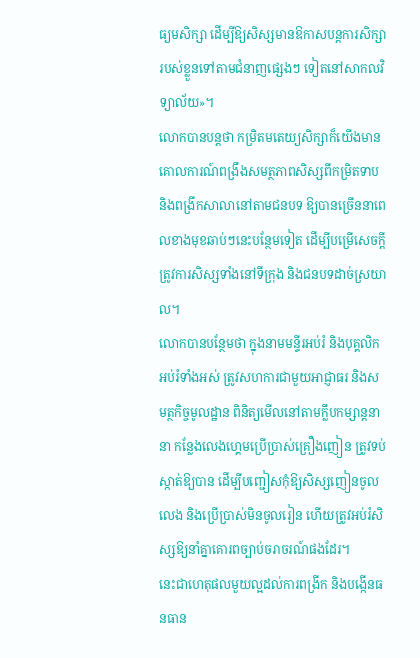ធ្យមសិក្សា ដើម្បីឱ្យសិស្សមានឱកាសបន្តការសិក្សារបស់ខ្លួនទៅតាមជំនាញផ្សេងៗ ទៀតនៅសាកលវិទ្យាល័យ»។
លោកបានបន្តថា កម្រិតមតេយ្យសិក្សាក៏យើងមានគោលការណ៍ពង្រឹងសមត្ថភាពសិស្សពីកម្រិតទាប និងពង្រីកសាលានៅតាមជនបទ ឱ្យបានច្រើននាពេលខាងមុខឆាប់ៗនេះបន្ថែមទៀត ដើម្បីបម្រើសេចក្តីត្រូវការសិស្សទាំងនៅទីក្រុង និងជនបទដាច់ស្រយាល។
លោកបានបន្ថែមថា ក្នុងនាមមន្ទីរអប់រំ និងបុគ្គលិកអប់រំទាំងអស់ ត្រូវសហការជាមួយអាជ្ញាធរ និងសមត្ថកិច្ចមូលដ្ឋាន ពិនិត្យមើលនៅតាមក្លឹបកម្សាន្តនានា កន្លែងលេងហ្គេមប្រើប្រាស់គ្រឿងញៀន ត្រូវទប់ស្កាត់ឱ្យបាន ដើម្បីបញ្ជៀសកុំឱ្យសិស្សញៀនចូលលេង និងប្រើប្រាស់មិនចូលរៀន ហើយត្រូវអប់រំសិស្សឱ្យនាំគ្នាគោរពច្បាប់ចរាចរណ៍ផងដែរ។
នេះជាហេតុផលមួយល្អដល់ការពង្រីក និងបង្កើនធនធាន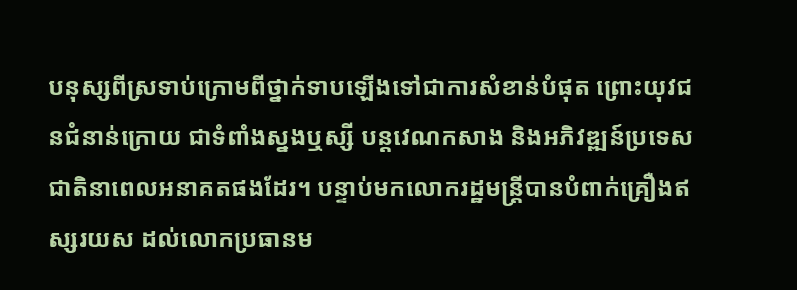បនុស្សពីស្រទាប់ក្រោមពីថ្នាក់ទាបឡើងទៅជាការសំខាន់បំផុត ព្រោះយុវជនជំនាន់ក្រោយ ជាទំពាំងស្នងឬស្សី បន្តវេណកសាង និងអភិវឌ្ឍន៍ប្រទេសជាតិនាពេលអនាគតផងដែរ។ បន្ទាប់មកលោករដ្ឋមន្រ្តីបានបំពាក់គ្រឿងឥស្សរយស ដល់លោកប្រធានម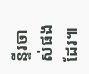ន្ទីរចាស់ផងដែរ៕